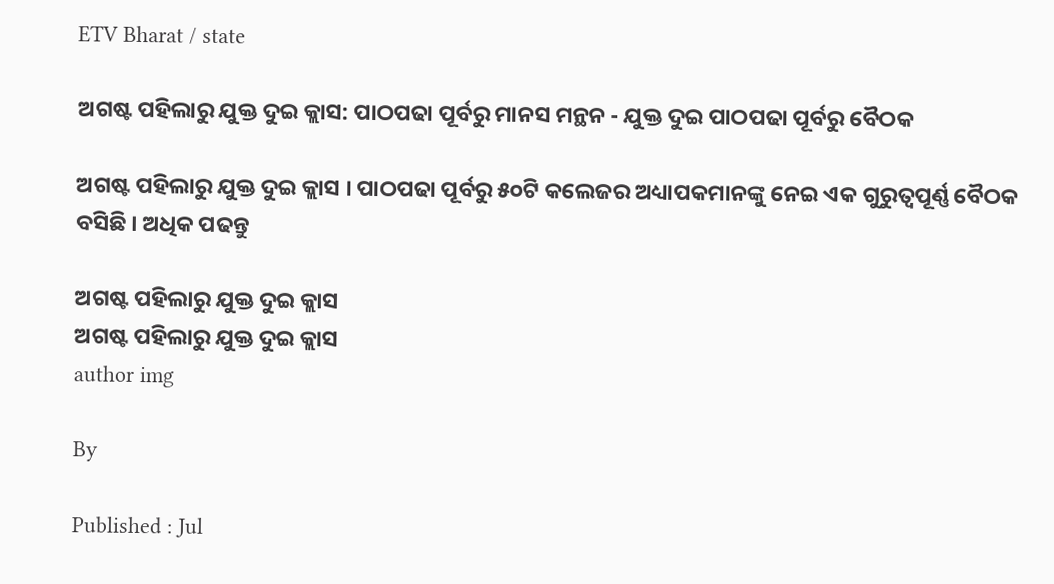ETV Bharat / state

ଅଗଷ୍ଟ ପହିଲାରୁ ଯୁକ୍ତ ଦୁଇ କ୍ଲାସ: ପାଠପଢା ପୂର୍ବରୁ ମାନସ ମନ୍ଥନ - ଯୁକ୍ତ ଦୁଇ ପାଠପଢା ପୂର୍ବରୁ ବୈଠକ

ଅଗଷ୍ଟ ପହିଲାରୁ ଯୁକ୍ତ ଦୁଇ କ୍ଲାସ । ପାଠପଢା ପୂର୍ବରୁ ୫୦ଟି କଲେଜର ଅଧ୍ୟାପକମାନଙ୍କୁ ନେଇ ଏକ ଗୁରୁତ୍ବପୂର୍ଣ୍ଣ ବୈଠକ ବସିଛି । ଅଧିକ ପଢନ୍ତୁ

ଅଗଷ୍ଟ ପହିଲାରୁ ଯୁକ୍ତ ଦୁଇ କ୍ଲାସ
ଅଗଷ୍ଟ ପହିଲାରୁ ଯୁକ୍ତ ଦୁଇ କ୍ଲାସ
author img

By

Published : Jul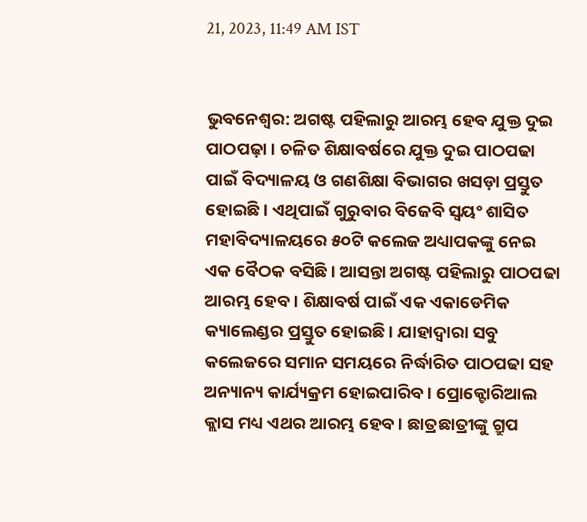21, 2023, 11:49 AM IST


ଭୁବନେଶ୍ବର: ଅଗଷ୍ଟ ପହିଲାରୁ ଆରମ୍ଭ ହେବ ଯୁକ୍ତ ଦୁଇ ପାଠପଢ଼ା । ଚଳିତ ଶିକ୍ଷାବର୍ଷରେ ଯୁକ୍ତ ଦୁଇ ପାଠପଢା ପାଇଁ ବିଦ୍ୟାଳୟ ଓ ଗଣଶିକ୍ଷା ବିଭାଗର ଖସଡ଼ା ପ୍ରସ୍ତୁତ ହୋଇଛି । ଏଥିପାଇଁ ଗୁରୁବାର ବିଜେବି ସ୍ୱୟଂ ଶାସିତ ମହାବିଦ୍ୟାଳୟରେ ୫୦ଟି କଲେଜ ଅଧ୍ୟାପକଙ୍କୁ ନେଇ ଏକ ବୈଠକ ବସିଛି । ଆସନ୍ତା ଅଗଷ୍ଟ ପହିଲାରୁ ପାଠପଢା ଆରମ୍ଭ ହେବ । ଶିକ୍ଷାବର୍ଷ ପାଇଁ ଏକ ଏକାଡେମିକ କ୍ୟାଲେଣ୍ଡର ପ୍ରସ୍ତୁତ ହୋଇଛି । ଯାହାଦ୍ବାରା ସବୁ କଲେଜରେ ସମାନ ସମୟରେ ନିର୍ଦ୍ଧାରିତ ପାଠପଢା ସହ ଅନ୍ୟାନ୍ୟ କାର୍ଯ୍ୟକ୍ରମ ହୋଇପାରିବ । ପ୍ରୋକ୍ଟୋରିଆଲ କ୍ଲାସ ମଧ୍ୟ ଏଥର ଆରମ୍ଭ ହେବ । ଛାତ୍ରଛାତ୍ରୀଙ୍କୁ ଗ୍ରୁପ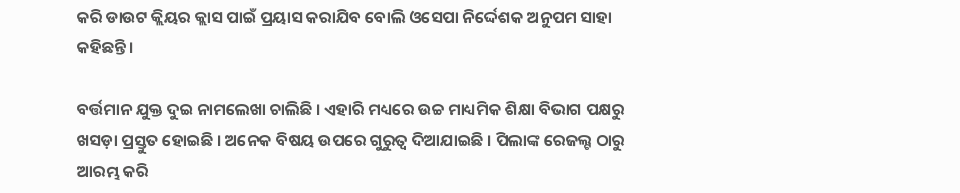କରି ଡାଉଟ କ୍ଲିୟର କ୍ଲାସ ପାଇଁ ପ୍ରୟାସ କରାଯିବ ବୋଲି ଓସେପା ନିର୍ଦ୍ଦେଶକ ଅନୁପମ ସାହା କହିଛନ୍ତି ।

ବର୍ତ୍ତମାନ ଯୁକ୍ତ ଦୁଇ ନାମଲେଖା ଚାଲିଛି । ଏହାରି ମଧ୍ୟରେ ଉଚ୍ଚ ମାଧ୍ୟମିକ ଶିକ୍ଷା ବିଭାଗ ପକ୍ଷରୁ ଖସଡ଼ା ପ୍ରସ୍ତୁତ ହୋଇଛି । ଅନେକ ବିଷୟ ଉପରେ ଗୁରୁତ୍ବ ଦିଆଯାଇଛି । ପିଲାଙ୍କ ରେଜଲ୍ଟ ଠାରୁ ଆରମ୍ଭ କରି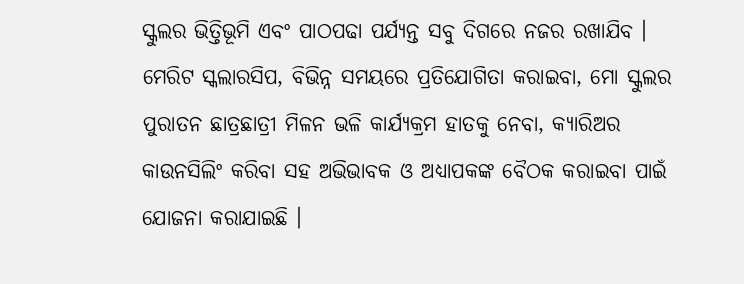ସ୍କୁଲର ଭିତ୍ତିଭୂମି ଏବଂ ପାଠପଢା ପର୍ଯ୍ୟନ୍ତ ସବୁ ଦିଗରେ ନଜର ରଖାଯିବ । ମେରିଟ ସ୍କଲାରସିପ, ବିଭିନ୍ନ ସମୟରେ ପ୍ରତିଯୋଗିତା କରାଇବା, ମୋ ସ୍କୁଲର ପୁରାତନ ଛାତ୍ରଛାତ୍ରୀ ମିଳନ ଭଳି କାର୍ଯ୍ୟକ୍ରମ ହାତକୁ ନେବା, କ୍ୟାରିଅର କାଉନସିଲିଂ କରିବା ସହ ଅଭିଭାବକ ଓ ଅଧ୍ୟାପକଙ୍କ ବୈଠକ କରାଇବା ପାଇଁ ଯୋଜନା କରାଯାଇଛି ।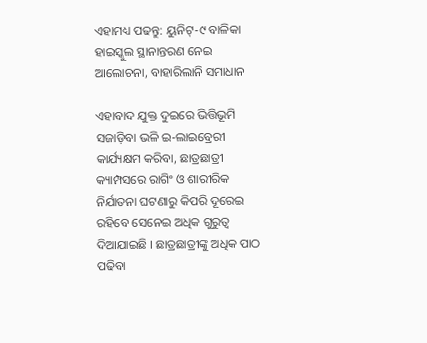ଏହାମଧ୍ୟ ପଢନ୍ତୁ: ୟୁନିଟ୍-୯ ବାଳିକା ହାଇସ୍କୁଲ ସ୍ଥାନାନ୍ତରଣ ନେଇ ଆଲୋଚନା, ବାହାରିଲାନି ସମାଧାନ

ଏହାବାଦ ଯୁକ୍ତ ଦୁଇରେ ଭିତ୍ତିଭୂମି ସଜାଡ଼ିବା ଭଳି ଇ-ଲାଇବ୍ରେରୀ କାର୍ଯ୍ୟକ୍ଷମ କରିବା, ଛାତ୍ରଛାତ୍ରୀ କ୍ୟାମ୍ପସରେ ରାଗିଂ ଓ ଶାରୀରିକ ନିର୍ଯାତନା ଘଟଣାରୁ କିପରି ଦୂରେଇ ରହିବେ ସେନେଇ ଅଧିକ ଗୁରୁତ୍ବ ଦିଆଯାଇଛି । ଛାତ୍ରଛାତ୍ରୀଙ୍କୁ ଅଧିକ ପାଠ ପଢିବା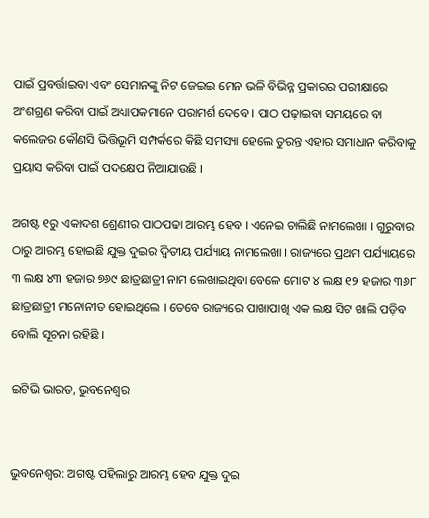ପାଇଁ ପ୍ରବର୍ତ୍ତାଇବା ଏବଂ ସେମାନଙ୍କୁ ନିଟ ଜେଇଇ ମେନ ଭଳି ବିଭିନ୍ନ ପ୍ରକାରର ପରୀକ୍ଷାରେ ଅଂଶଗ୍ରଣ କରିବା ପାଇଁ ଅଧ୍ୟାପକମାନେ ପରାମର୍ଶ ଦେବେ । ପାଠ ପଢ଼ାଇବା ସମୟରେ ବା କଲେଜର କୌଣସି ଭିତ୍ତିଭୂମି ସମ୍ପର୍କରେ କିଛି ସମସ୍ୟା ହେଲେ ତୁରନ୍ତ ଏହାର ସମାଧାନ କରିବାକୁ ପ୍ରୟାସ କରିବା ପାଇଁ ପଦକ୍ଷେପ ନିଆଯାଉଛି ।

ଅଗଷ୍ଟ ୧ରୁ ଏକାଦଶ ଶ୍ରେଣୀର ପାଠପଢା ଆରମ୍ଭ ହେବ । ଏନେଇ ଚାଲିଛି ନାମଲେଖା । ଗୁରୁବାର ଠାରୁ ଆରମ୍ଭ ହୋଇଛି ଯୁକ୍ତ ଦୁଇର ଦ୍ବିତୀୟ ପର୍ଯ୍ୟାୟ ନାମଲେଖା । ରାଜ୍ୟରେ ପ୍ରଥମ ପର୍ଯ୍ୟାୟରେ ୩ ଲକ୍ଷ ୪୩ ହଜାର ୭୬୯ ଛାତ୍ରଛାତ୍ରୀ ନାମ ଲେଖାଇଥିବା ବେଳେ ମୋଟ ୪ ଲକ୍ଷ ୧୨ ହଜାର ୩୬୮ ଛାତ୍ରଛାତ୍ରୀ ମନୋନୀତ ହୋଇଥିଲେ । ତେବେ ରାଜ୍ୟରେ ପାଖାପାଖି ଏକ ଲକ୍ଷ ସିଟ ଖାଲି ପଡ଼ିବ ବୋଲି ସୂଚନା ରହିଛି ।

ଇଟିଭି ଭାରତ, ଭୁବନେଶ୍ବର


ଭୁବନେଶ୍ବର: ଅଗଷ୍ଟ ପହିଲାରୁ ଆରମ୍ଭ ହେବ ଯୁକ୍ତ ଦୁଇ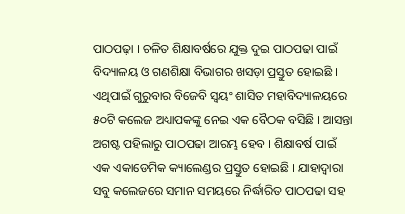ପାଠପଢ଼ା । ଚଳିତ ଶିକ୍ଷାବର୍ଷରେ ଯୁକ୍ତ ଦୁଇ ପାଠପଢା ପାଇଁ ବିଦ୍ୟାଳୟ ଓ ଗଣଶିକ୍ଷା ବିଭାଗର ଖସଡ଼ା ପ୍ରସ୍ତୁତ ହୋଇଛି । ଏଥିପାଇଁ ଗୁରୁବାର ବିଜେବି ସ୍ୱୟଂ ଶାସିତ ମହାବିଦ୍ୟାଳୟରେ ୫୦ଟି କଲେଜ ଅଧ୍ୟାପକଙ୍କୁ ନେଇ ଏକ ବୈଠକ ବସିଛି । ଆସନ୍ତା ଅଗଷ୍ଟ ପହିଲାରୁ ପାଠପଢା ଆରମ୍ଭ ହେବ । ଶିକ୍ଷାବର୍ଷ ପାଇଁ ଏକ ଏକାଡେମିକ କ୍ୟାଲେଣ୍ଡର ପ୍ରସ୍ତୁତ ହୋଇଛି । ଯାହାଦ୍ବାରା ସବୁ କଲେଜରେ ସମାନ ସମୟରେ ନିର୍ଦ୍ଧାରିତ ପାଠପଢା ସହ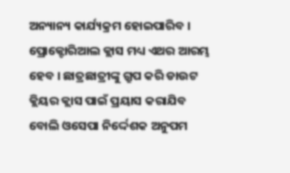ଅନ୍ୟାନ୍ୟ କାର୍ଯ୍ୟକ୍ରମ ହୋଇପାରିବ । ପ୍ରୋକ୍ଟୋରିଆଲ କ୍ଲାସ ମଧ୍ୟ ଏଥର ଆରମ୍ଭ ହେବ । ଛାତ୍ରଛାତ୍ରୀଙ୍କୁ ଗ୍ରୁପ କରି ଡାଉଟ କ୍ଲିୟର କ୍ଲାସ ପାଇଁ ପ୍ରୟାସ କରାଯିବ ବୋଲି ଓସେପା ନିର୍ଦ୍ଦେଶକ ଅନୁପମ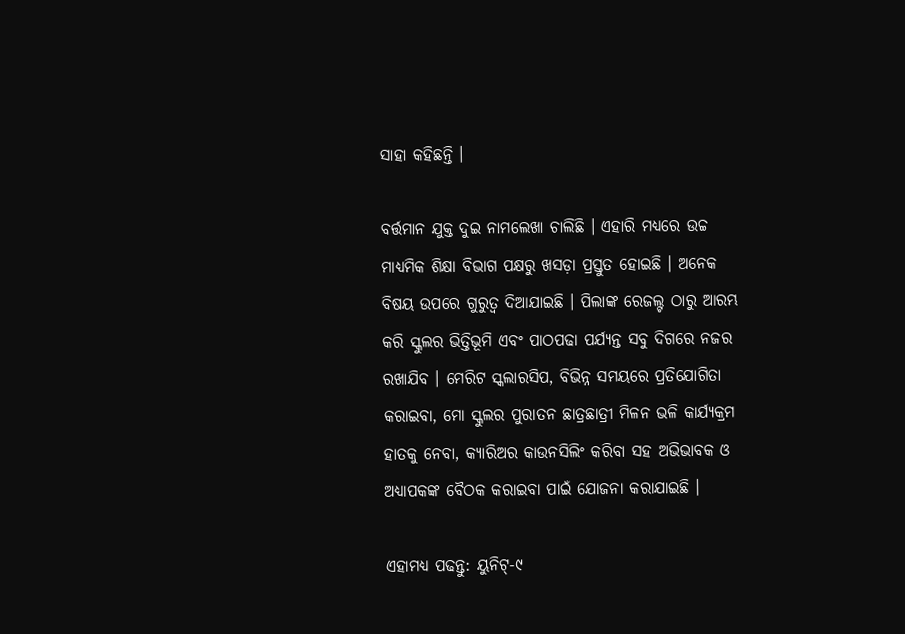ସାହା କହିଛନ୍ତି ।

ବର୍ତ୍ତମାନ ଯୁକ୍ତ ଦୁଇ ନାମଲେଖା ଚାଲିଛି । ଏହାରି ମଧ୍ୟରେ ଉଚ୍ଚ ମାଧ୍ୟମିକ ଶିକ୍ଷା ବିଭାଗ ପକ୍ଷରୁ ଖସଡ଼ା ପ୍ରସ୍ତୁତ ହୋଇଛି । ଅନେକ ବିଷୟ ଉପରେ ଗୁରୁତ୍ବ ଦିଆଯାଇଛି । ପିଲାଙ୍କ ରେଜଲ୍ଟ ଠାରୁ ଆରମ୍ଭ କରି ସ୍କୁଲର ଭିତ୍ତିଭୂମି ଏବଂ ପାଠପଢା ପର୍ଯ୍ୟନ୍ତ ସବୁ ଦିଗରେ ନଜର ରଖାଯିବ । ମେରିଟ ସ୍କଲାରସିପ, ବିଭିନ୍ନ ସମୟରେ ପ୍ରତିଯୋଗିତା କରାଇବା, ମୋ ସ୍କୁଲର ପୁରାତନ ଛାତ୍ରଛାତ୍ରୀ ମିଳନ ଭଳି କାର୍ଯ୍ୟକ୍ରମ ହାତକୁ ନେବା, କ୍ୟାରିଅର କାଉନସିଲିଂ କରିବା ସହ ଅଭିଭାବକ ଓ ଅଧ୍ୟାପକଙ୍କ ବୈଠକ କରାଇବା ପାଇଁ ଯୋଜନା କରାଯାଇଛି ।

ଏହାମଧ୍ୟ ପଢନ୍ତୁ: ୟୁନିଟ୍-୯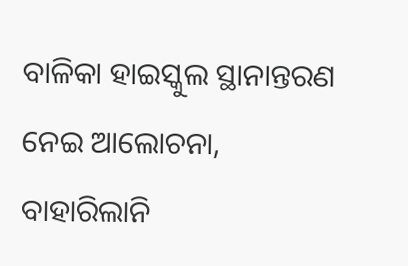ବାଳିକା ହାଇସ୍କୁଲ ସ୍ଥାନାନ୍ତରଣ ନେଇ ଆଲୋଚନା, ବାହାରିଲାନି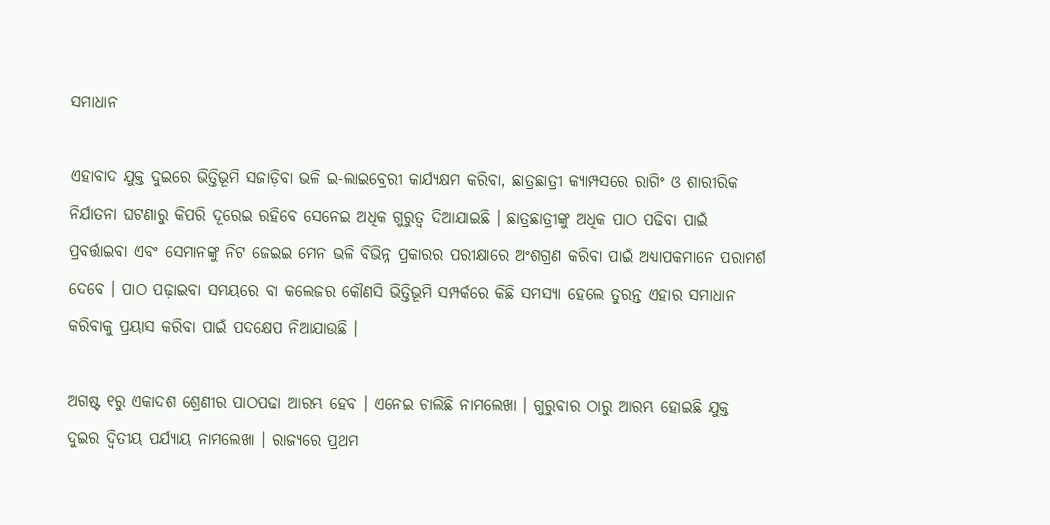ସମାଧାନ

ଏହାବାଦ ଯୁକ୍ତ ଦୁଇରେ ଭିତ୍ତିଭୂମି ସଜାଡ଼ିବା ଭଳି ଇ-ଲାଇବ୍ରେରୀ କାର୍ଯ୍ୟକ୍ଷମ କରିବା, ଛାତ୍ରଛାତ୍ରୀ କ୍ୟାମ୍ପସରେ ରାଗିଂ ଓ ଶାରୀରିକ ନିର୍ଯାତନା ଘଟଣାରୁ କିପରି ଦୂରେଇ ରହିବେ ସେନେଇ ଅଧିକ ଗୁରୁତ୍ବ ଦିଆଯାଇଛି । ଛାତ୍ରଛାତ୍ରୀଙ୍କୁ ଅଧିକ ପାଠ ପଢିବା ପାଇଁ ପ୍ରବର୍ତ୍ତାଇବା ଏବଂ ସେମାନଙ୍କୁ ନିଟ ଜେଇଇ ମେନ ଭଳି ବିଭିନ୍ନ ପ୍ରକାରର ପରୀକ୍ଷାରେ ଅଂଶଗ୍ରଣ କରିବା ପାଇଁ ଅଧ୍ୟାପକମାନେ ପରାମର୍ଶ ଦେବେ । ପାଠ ପଢ଼ାଇବା ସମୟରେ ବା କଲେଜର କୌଣସି ଭିତ୍ତିଭୂମି ସମ୍ପର୍କରେ କିଛି ସମସ୍ୟା ହେଲେ ତୁରନ୍ତ ଏହାର ସମାଧାନ କରିବାକୁ ପ୍ରୟାସ କରିବା ପାଇଁ ପଦକ୍ଷେପ ନିଆଯାଉଛି ।

ଅଗଷ୍ଟ ୧ରୁ ଏକାଦଶ ଶ୍ରେଣୀର ପାଠପଢା ଆରମ୍ଭ ହେବ । ଏନେଇ ଚାଲିଛି ନାମଲେଖା । ଗୁରୁବାର ଠାରୁ ଆରମ୍ଭ ହୋଇଛି ଯୁକ୍ତ ଦୁଇର ଦ୍ବିତୀୟ ପର୍ଯ୍ୟାୟ ନାମଲେଖା । ରାଜ୍ୟରେ ପ୍ରଥମ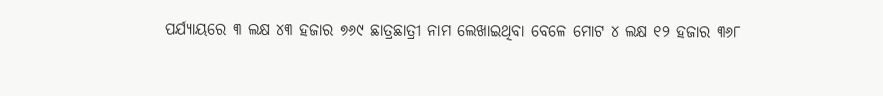ପର୍ଯ୍ୟାୟରେ ୩ ଲକ୍ଷ ୪୩ ହଜାର ୭୬୯ ଛାତ୍ରଛାତ୍ରୀ ନାମ ଲେଖାଇଥିବା ବେଳେ ମୋଟ ୪ ଲକ୍ଷ ୧୨ ହଜାର ୩୬୮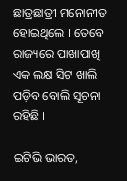ଛାତ୍ରଛାତ୍ରୀ ମନୋନୀତ ହୋଇଥିଲେ । ତେବେ ରାଜ୍ୟରେ ପାଖାପାଖି ଏକ ଲକ୍ଷ ସିଟ ଖାଲି ପଡ଼ିବ ବୋଲି ସୂଚନା ରହିଛି ।

ଇଟିଭି ଭାରତ,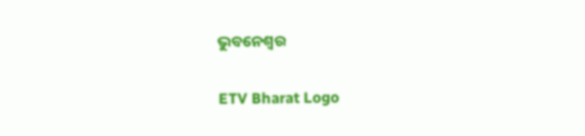ଭୁବନେଶ୍ବର

ETV Bharat Logo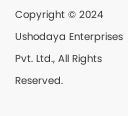Copyright © 2024 Ushodaya Enterprises Pvt. Ltd., All Rights Reserved.